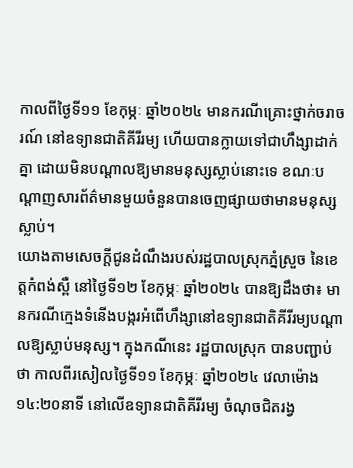កាលពីថ្ងៃទី១១ ខែកុម្ភៈ ឆ្នាំ២០២៤ មានករណីគ្រោះថ្នាក់ចរាចរណ៍ នៅឧទ្យានជាតិគីរីរម្យ ហើយបានក្លាយទៅជាហឹង្សាដាក់គ្នា ដោយមិនបណ្តាលឱ្យមានមនុស្សស្លាប់នោះទេ ខណៈបណ្តាញសារព័ត៌មានមួយចំនួនបានចេញផ្សាយថាមានមនុស្សស្លាប់។
យោងតាមសេចក្តីជូនដំណឹងរបស់រដ្ឋបាលស្រុកភ្នំស្រួច នៃខេត្តកំពង់ស្ពឺ នៅថ្ងៃទី១២ ខែកុម្ភៈ ឆ្នាំ២០២៤ បានឱ្យដឹងថា៖ មានករណីក្មេងទំនើងបង្ករអំពើហឹង្សានៅឧទ្យានជាតិគីរីរម្យបណ្តាលឱ្យស្លាប់មនុស្ស។ ក្នុងកណីនេះ រដ្ឋបាលស្រុក បានបញ្ជាប់ថា កាលពីរសៀលថ្ងៃទី១១ ខែកុម្ភៈ ឆ្នាំ២០២៤ វេលាម៉ោង ១៤:២០នាទី នៅលើឧទ្យានជាតិគីរីរម្យ ចំណុចជិតរង្វ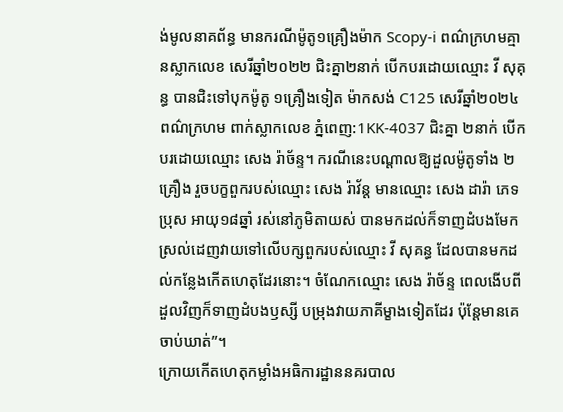ង់មូលនាគព័ន្ធ មានករណីម៉ូតូ១គ្រឿងម៉ាក Scopy-i ពណ៌ក្រហមគ្មានស្លាកលេខ សេរីឆ្នាំ២០២២ ជិះគ្នា២នាក់ បើកបរដោយឈ្មោះ វី សុគុន្ធ បានជិះទៅបុកម៉ូតូ ១គ្រឿងទៀត ម៉ាកសង់ C125 សេរីឆ្នាំ២០២៤ ពណ៌ក្រហម ពាក់ស្លាកលេខ ភ្នំពេញ:1KK-4037 ជិះគ្នា ២នាក់ បើកបរដោយឈ្មោះ សេង រ៉ាច័ន្ទ។ ករណីនេះបណ្តាលឱ្យដួលម៉ូតូទាំង ២គ្រឿង រួចបក្ខពួករបស់ឈ្មោះ សេង រ៉ាវ័ន្ត មានឈ្មោះ សេង ដារ៉ា ភេទប្រុស អាយុ១៨ឆ្នាំ រស់នៅភូមិតាយស់ បានមកដល់ក៏ទាញដំបងមែកស្រល់ដេញវាយទៅលើបក្សពួករបស់ឈ្មោះ វី សុគន្ធ ដែលបានមកដល់កន្លែងកើតហេតុដែរនោះ។ ចំណែកឈ្មោះ សេង រ៉ាច័ន្ទ ពេលងើបពីដួលវិញក៏ទាញដំបងឫស្សី បម្រុងវាយភាគីម្ខាងទៀតដែរ ប៉ុន្តែមានគេចាប់ឃាត់”។
ក្រោយកើតហេតុកម្លាំងអធិការដ្ឋាននគរបាល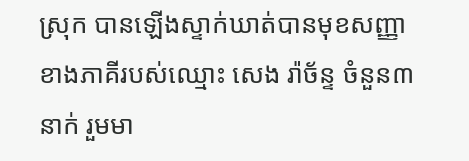ស្រុក បានឡើងស្ទាក់ឃាត់បានមុខសញ្ញាខាងភាគីរបស់ឈ្មោះ សេង រ៉ាច័ន្ទ ចំនួន៣នាក់ រួមមា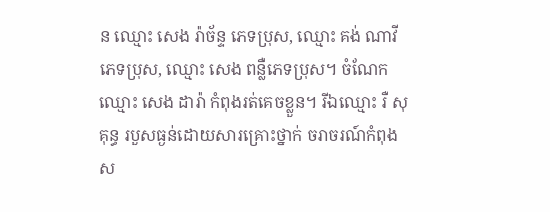ន ឈ្មោះ សេង រ៉ាច័ន្ទ ភេទប្រុស, ឈ្មោះ គង់ ណាវី ភេទប្រុស, ឈ្មោះ សេង ពន្លឺភេទប្រុស។ ចំណែកឈ្មោះ សេង ដារ៉ា កំពុងរត់គេចខ្លួន។ រីឯឈ្មោះ រឺ សុគុន្ធ របួសធ្ងន់ដោយសារគ្រោះថ្នាក់ ចរាចរណ៍កំពុងស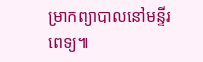ម្រាកព្យាបាលនៅមន្ទីរពេទ្យ៕